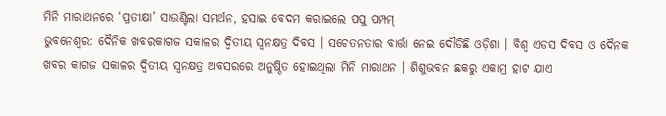ମିନି ମାରାଥନରେ ‘ପ୍ରତୀକ୍ଷା’ ସାଉଣ୍ଟିଲା ସମର୍ଥନ, ହସାଇ ବେଦମ କରାଇଲେ ପପୁ ପମ୍ପମ୍
ଭୁବନେଶ୍ବର: ଦୈନିକ ଖବରକାଗଜ ସକାଳର ଦ୍ବିତୀୟ ସ୍ବନକ୍ଷତ୍ର ଦିବସ । ସଚେତନତାର ବାର୍ତ୍ତା ନେଇ ଦୌଡିଛି ଓଡ଼ିଶା । ବିଶ୍ବ ଏଡସ ଦିବସ ଓ ଦୈନକ ଖବର କାଗଜ ସକାଳର ଦ୍ବିତୀୟ ସ୍ବନକ୍ଷତ୍ର ଅବସରରେ ଅନୁଷ୍ଠିତ ହୋଇଥିଲା ମିନି ମାରାଥନ । ଶିଶୁଭବନ ଛକରୁ ଏକାମ୍ର ହାଟ ଯାଏ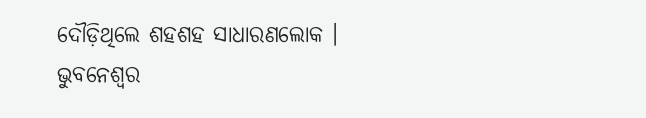ଦୌଡ଼ିଥିଲେ ଶହଶହ ସାଧାରଣଲୋକ । ଭୁବନେଶ୍ବର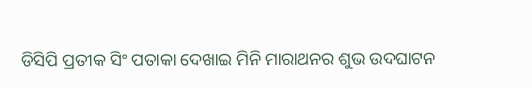ଡିସିପି ପ୍ରତୀକ ସିଂ ପତାକା ଦେଖାଇ ମିନି ମାରାଥନର ଶୁଭ ଉଦଘାଟନ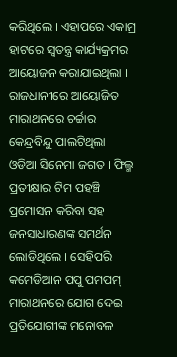କରିଥିଲେ । ଏହାପରେ ଏକାମ୍ର ହାଟରେ ସ୍ବତନ୍ତ୍ର କାର୍ଯ୍ୟକ୍ରମର ଆୟୋଜନ କରାଯାଇଥିଲା ।
ରାଜଧାନୀରେ ଆୟୋଜିତ ମାରାଥନରେ ଚର୍ଚ୍ଚାର କେନ୍ଦ୍ରବିନ୍ଦୁ ପାଲଟିଥିଲା ଓଡିଆ ସିନେମା ଜଗତ । ଫିଲ୍ମ ପ୍ରତୀକ୍ଷାର ଟିମ ପହଞ୍ଚି ପ୍ରମୋସନ କରିବା ସହ ଜନସାଧାରଣଙ୍କ ସମର୍ଥନ ଲୋଡିଥିଲେ । ସେହିପରି କମେଡିଆନ ପପୁ ପମପମ୍ ମାରାଥନରେ ଯୋଗ ଦେଇ ପ୍ରତିଯୋଗୀଙ୍କ ମନୋବଳ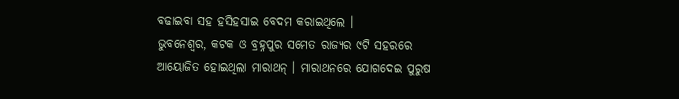ବଢାଇବା ସହ ହସିହସାଇ ବେଦମ କରାଇଥିଲେ ।
ଭୁବନେଶ୍ବର, କଟକ ଓ ବ୍ରହ୍ନପୁର ସମେତ ରାଜ୍ୟର ୯ଟି ସହରରେ ଆୟୋଜିତ ହୋଇଥିଲା ମାରାଥନ୍ । ମାରାଥନରେ ଯୋଗଦେଇ ପୁରୁଷ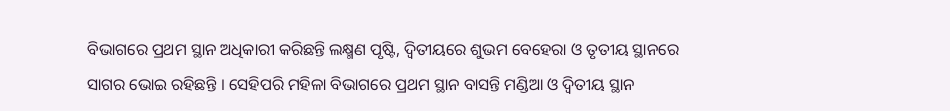ବିଭାଗରେ ପ୍ରଥମ ସ୍ଥାନ ଅଧିକାରୀ କରିଛନ୍ତି ଲକ୍ଷ୍ମଣ ପୃଷ୍ଟି, ଦ୍ବିତୀୟରେ ଶୁଭମ ବେହେରା ଓ ତୃତୀୟ ସ୍ଥାନରେ ସାଗର ଭୋଇ ରହିଛନ୍ତି । ସେହିପରି ମହିଳା ବିଭାଗରେ ପ୍ରଥମ ସ୍ଥାନ ବାସନ୍ତି ମଣ୍ଡିଆ ଓ ଦ୍ବିତୀୟ ସ୍ଥାନ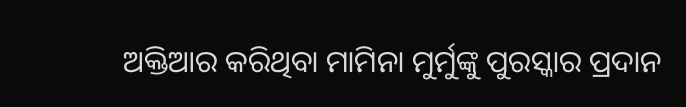ଅକ୍ତିଆର କରିଥିବା ମାମିନା ମୁର୍ମୁଙ୍କୁ ପୁରସ୍କାର ପ୍ରଦାନ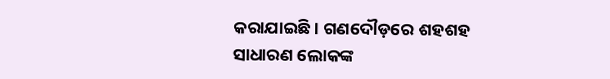କରାଯାଇଛି । ଗଣଦୌଡ଼ରେ ଶହଶହ ସାଧାରଣ ଲୋକଙ୍କ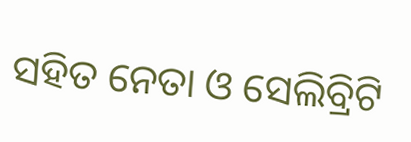ସହିତ ନେତା ଓ ସେଲିବ୍ରିଟି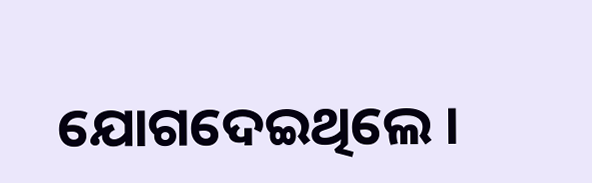ଯୋଗଦେଇଥିଲେ ।